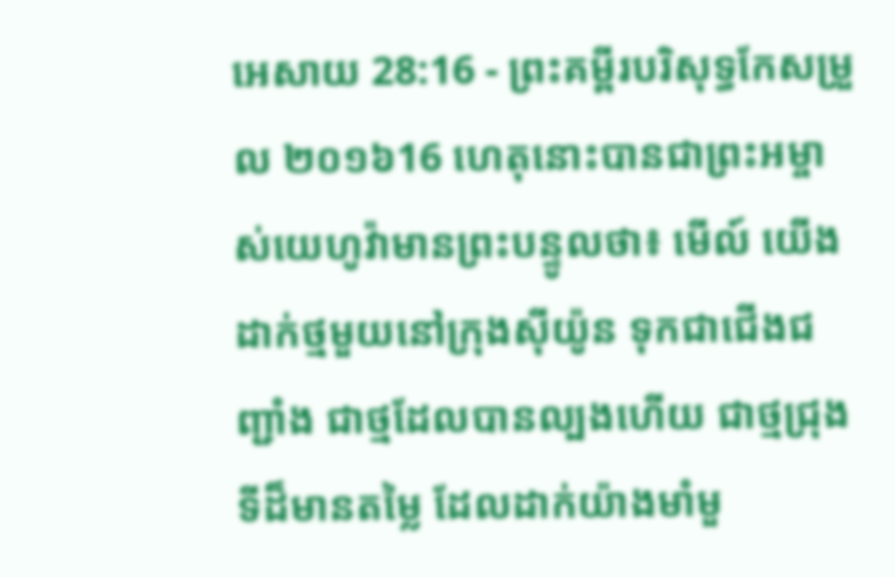អេសាយ 28:16 - ព្រះគម្ពីរបរិសុទ្ធកែសម្រួល ២០១៦16 ហេតុនោះបានជាព្រះអម្ចាស់យេហូវ៉ាមានព្រះបន្ទូលថា៖ មើល៍ យើងដាក់ថ្មមួយនៅក្រុងស៊ីយ៉ូន ទុកជាជើងជញ្ជាំង ជាថ្មដែលបានល្បងហើយ ជាថ្មជ្រុងទីដ៏មានតម្លៃ ដែលដាក់យ៉ាងមាំមួ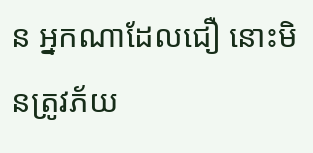ន អ្នកណាដែលជឿ នោះមិនត្រូវភ័យ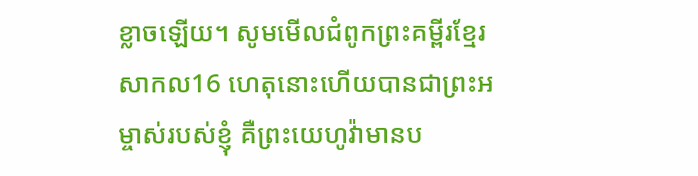ខ្លាចឡើយ។ សូមមើលជំពូកព្រះគម្ពីរខ្មែរសាកល16 ហេតុនោះហើយបានជាព្រះអម្ចាស់របស់ខ្ញុំ គឺព្រះយេហូវ៉ាមានប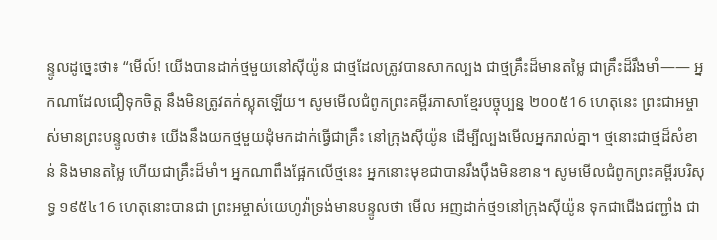ន្ទូលដូច្នេះថា៖ “មើល៍! យើងបានដាក់ថ្មមួយនៅស៊ីយ៉ូន ជាថ្មដែលត្រូវបានសាកល្បង ជាថ្មគ្រឹះដ៏មានតម្លៃ ជាគ្រឹះដ៏រឹងមាំ—— អ្នកណាដែលជឿទុកចិត្ត នឹងមិនត្រូវតក់ស្លុតឡើយ។ សូមមើលជំពូកព្រះគម្ពីរភាសាខ្មែរបច្ចុប្បន្ន ២០០៥16 ហេតុនេះ ព្រះជាអម្ចាស់មានព្រះបន្ទូលថា៖ យើងនឹងយកថ្មមួយដុំមកដាក់ធ្វើជាគ្រឹះ នៅក្រុងស៊ីយ៉ូន ដើម្បីល្បងមើលអ្នករាល់គ្នា។ ថ្មនោះជាថ្មដ៏សំខាន់ និងមានតម្លៃ ហើយជាគ្រឹះដ៏មាំ។ អ្នកណាពឹងផ្អែកលើថ្មនេះ អ្នកនោះមុខជាបានរឹងប៉ឹងមិនខាន។ សូមមើលជំពូកព្រះគម្ពីរបរិសុទ្ធ ១៩៥៤16 ហេតុនោះបានជា ព្រះអម្ចាស់យេហូវ៉ាទ្រង់មានបន្ទូលថា មើល អញដាក់ថ្ម១នៅក្រុងស៊ីយ៉ូន ទុកជាជើងជញ្ជាំង ជា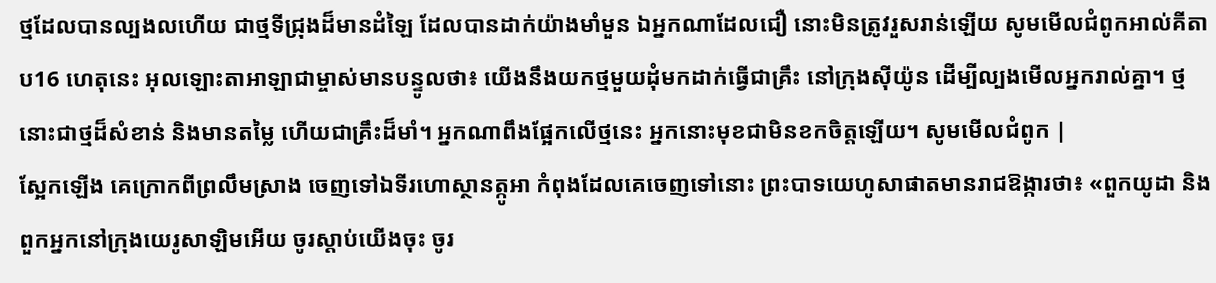ថ្មដែលបានល្បងលហើយ ជាថ្មទីជ្រុងដ៏មានដំឡៃ ដែលបានដាក់យ៉ាងមាំមួន ឯអ្នកណាដែលជឿ នោះមិនត្រូវរួសរាន់ឡើយ សូមមើលជំពូកអាល់គីតាប16 ហេតុនេះ អុលឡោះតាអាឡាជាម្ចាស់មានបន្ទូលថា៖ យើងនឹងយកថ្មមួយដុំមកដាក់ធ្វើជាគ្រឹះ នៅក្រុងស៊ីយ៉ូន ដើម្បីល្បងមើលអ្នករាល់គ្នា។ ថ្មនោះជាថ្មដ៏សំខាន់ និងមានតម្លៃ ហើយជាគ្រឹះដ៏មាំ។ អ្នកណាពឹងផ្អែកលើថ្មនេះ អ្នកនោះមុខជាមិនខកចិត្តឡើយ។ សូមមើលជំពូក |
ស្អែកឡើង គេក្រោកពីព្រលឹមស្រាង ចេញទៅឯទីរហោស្ថានត្កូអា កំពុងដែលគេចេញទៅនោះ ព្រះបាទយេហូសាផាតមានរាជឱង្ការថា៖ «ពួកយូដា និងពួកអ្នកនៅក្រុងយេរូសាឡិមអើយ ចូរស្តាប់យើងចុះ ចូរ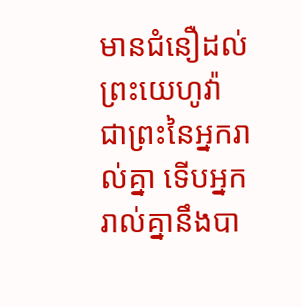មានជំនឿដល់ព្រះយេហូវ៉ា ជាព្រះនៃអ្នករាល់គ្នា ទើបអ្នករាល់គ្នានឹងបា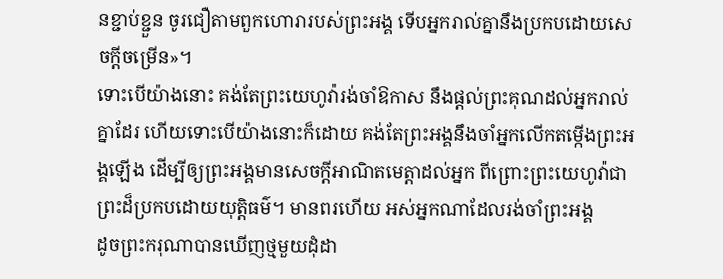នខ្ជាប់ខ្ជួន ចូរជឿតាមពួកហោរារបស់ព្រះអង្គ ទើបអ្នករាល់គ្នានឹងប្រកបដោយសេចក្ដីចម្រើន»។
ទោះបើយ៉ាងនោះ គង់តែព្រះយេហូវ៉ារង់ចាំឱកាស នឹងផ្តល់ព្រះគុណដល់អ្នករាល់គ្នាដែរ ហើយទោះបើយ៉ាងនោះក៏ដោយ គង់តែព្រះអង្គនឹងចាំអ្នកលើកតម្កើងព្រះអង្គឡើង ដើម្បីឲ្យព្រះអង្គមានសេចក្ដីអាណិតមេត្តាដល់អ្នក ពីព្រោះព្រះយេហូវ៉ាជាព្រះដ៏ប្រកបដោយយុត្តិធម៌។ មានពរហើយ អស់អ្នកណាដែលរង់ចាំព្រះអង្គ
ដូចព្រះករុណាបានឃើញថ្មមួយដុំដា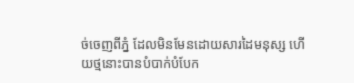ច់ចេញពីភ្នំ ដែលមិនមែនដោយសារដៃមនុស្ស ហើយថ្មនោះបានបំបាក់បំបែក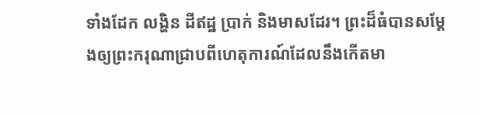ទាំងដែក លង្ហិន ដីឥដ្ឋ ប្រាក់ និងមាសដែរ។ ព្រះដ៏ធំបានសម្ដែងឲ្យព្រះករុណាជ្រាបពីហេតុការណ៍ដែលនឹងកើតមា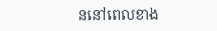ននៅពេលខាង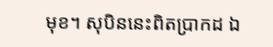មុខ។ សុបិននេះពិតប្រាកដ ឯ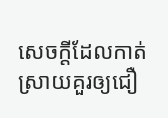សេចក្ដីដែលកាត់ស្រាយគួរឲ្យជឿ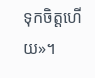ទុកចិត្តហើយ»។